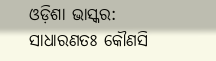ଓଡ଼ିଶା ଭାସ୍କର: ସାଧାରଣତଃ କୌଣସି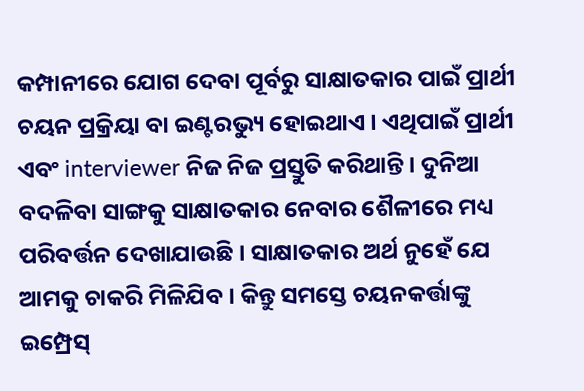କମ୍ପାନୀରେ ଯୋଗ ଦେବା ପୂର୍ବରୁ ସାକ୍ଷାତକାର ପାଇଁ ପ୍ରାର୍ଥୀ ଚୟନ ପ୍ରକ୍ରିୟା ବା ଇଣ୍ଟରଭ୍ୟୁ ହୋଇଥାଏ । ଏଥିପାଇଁ ପ୍ରାର୍ଥୀ ଏବଂ interviewer ନିଜ ନିଜ ପ୍ରସ୍ତୁତି କରିଥାନ୍ତି । ଦୁନିଆ ବଦଳିବା ସାଙ୍ଗକୁ ସାକ୍ଷାତକାର ନେବାର ଶୈଳୀରେ ମଧ୍ୟ ପରିବର୍ତ୍ତନ ଦେଖାଯାଉଛି । ସାକ୍ଷାତକାର ଅର୍ଥ ନୁହେଁ ଯେ ଆମକୁ ଚାକରି ମିଳିଯିବ । କିନ୍ତୁ ସମସ୍ତେ ଚୟନକର୍ତ୍ତାଙ୍କୁ ଇମ୍ପ୍ରେସ୍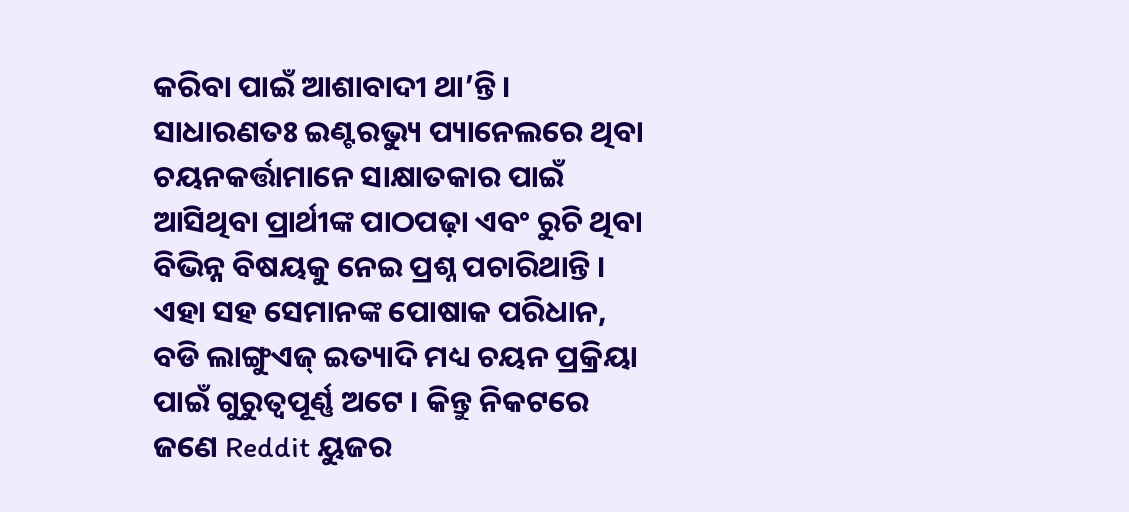କରିବା ପାଇଁ ଆଶାବାଦୀ ଥା’ନ୍ତି ।
ସାଧାରଣତଃ ଇଣ୍ଟରଭ୍ୟୁ ପ୍ୟାନେଲରେ ଥିବା ଚୟନକର୍ତ୍ତାମାନେ ସାକ୍ଷାତକାର ପାଇଁ ଆସିଥିବା ପ୍ରାର୍ଥୀଙ୍କ ପାଠପଢ଼ା ଏବଂ ରୁଚି ଥିବା ବିଭିନ୍ନ ବିଷୟକୁ ନେଇ ପ୍ରଶ୍ନ ପଚାରିଥାନ୍ତି । ଏହା ସହ ସେମାନଙ୍କ ପୋଷାକ ପରିଧାନ, ବଡି ଲାଙ୍ଗୁଏଜ୍ ଇତ୍ୟାଦି ମଧ୍ୟ ଚୟନ ପ୍ରକ୍ରିୟା ପାଇଁ ଗୁରୁତ୍ୱପୂର୍ଣ୍ଣ ଅଟେ । କିନ୍ତୁ ନିକଟରେ ଜଣେ Reddit ୟୁଜର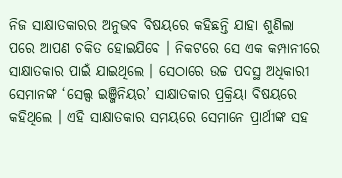ନିଜ ସାକ୍ଷାତକାରର ଅନୁଭବ ବିଷୟରେ କହିଛନ୍ତି ଯାହା ଶୁଣିଲା ପରେ ଆପଣ ଚକିତ ହୋଇଯିବେ । ନିକଟରେ ସେ ଏକ କମ୍ପାନୀରେ ସାକ୍ଷାତକାର ପାଇଁ ଯାଇଥିଲେ । ସେଠାରେ ଉଚ୍ଚ ପଦସ୍ଥ ଅଧିକାରୀ ସେମାନଙ୍କ ‘ସେଲ୍ସ ଇଞ୍ଜିନିୟର’ ସାକ୍ଷାତକାର ପ୍ରକ୍ରିୟା ବିଷୟରେ କହିଥିଲେ । ଏହି ସାକ୍ଷାତକାର ସମୟରେ ସେମାନେ ପ୍ରାର୍ଥୀଙ୍କ ସହ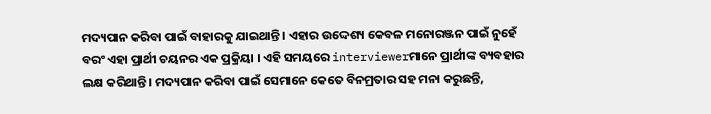ମଦ୍ୟପାନ କରିବା ପାଇଁ ବାହାରକୁ ଯାଇଥାନ୍ତି । ଏହାର ଉଦ୍ଦେଶ୍ୟ କେବଳ ମନୋରଞ୍ଜନ ପାଇଁ ନୁହେଁ ବରଂ ଏହା ପ୍ରାର୍ଥୀ ଚୟନର ଏକ ପ୍ରକ୍ରିୟା । ଏହି ସମୟରେ interviewerମାନେ ପ୍ରାର୍ଥୀଙ୍କ ବ୍ୟବହାର ଲକ୍ଷ କରିଥାନ୍ତି । ମଦ୍ୟପାନ କରିବା ପାଇଁ ସେମାନେ କେତେ ବିନମ୍ରତାର ସହ ମନା କରୁଛନ୍ତି,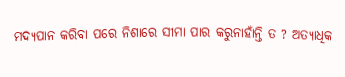ମଦ୍ୟପାନ କରିବା ପରେ ନିଶାରେ ସୀମା ପାର କରୁନାହାଁନ୍ତି ତ ? ଅତ୍ୟାଧିକ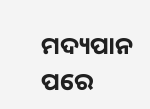ମଦ୍ୟପାନ ପରେ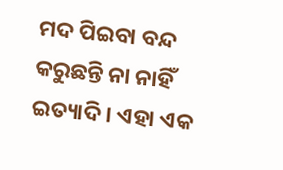ମଦ ପିଇବା ବନ୍ଦ କରୁଛନ୍ତି ନା ନାହିଁ ଇତ୍ୟାଦି । ଏହା ଏକ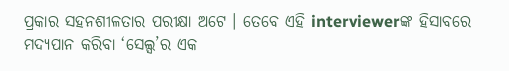ପ୍ରକାର ସହନଶୀଳତାର ପରୀକ୍ଷା ଅଟେ । ତେବେ ଏହି interviewerଙ୍କ ହିସାବରେ ମଦ୍ୟପାନ କରିବା ‘ସେଲ୍ସ’ର ଏକ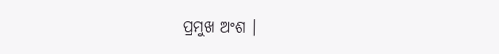ପ୍ରମୁଖ ଅଂଶ ।